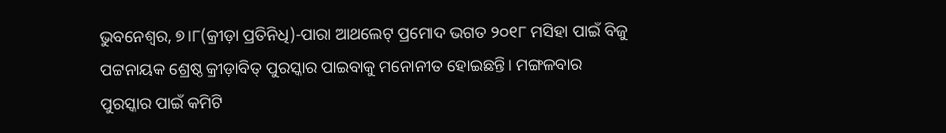ଭୁବନେଶ୍ୱର, ୭।୮(କ୍ରୀଡ଼ା ପ୍ରତିନିଧି)-ପାରା ଆଥଲେଟ୍ ପ୍ରମୋଦ ଭଗତ ୨୦୧୮ ମସିହା ପାଇଁ ବିଜୁ ପଟ୍ଟନାୟକ ଶ୍ରେଷ୍ଠ କ୍ରୀଡ଼ାବିତ୍ ପୁରସ୍କାର ପାଇବାକୁ ମନୋନୀତ ହୋଇଛନ୍ତି। ମଙ୍ଗଳବାର ପୁରସ୍କାର ପାଇଁ କମିଟି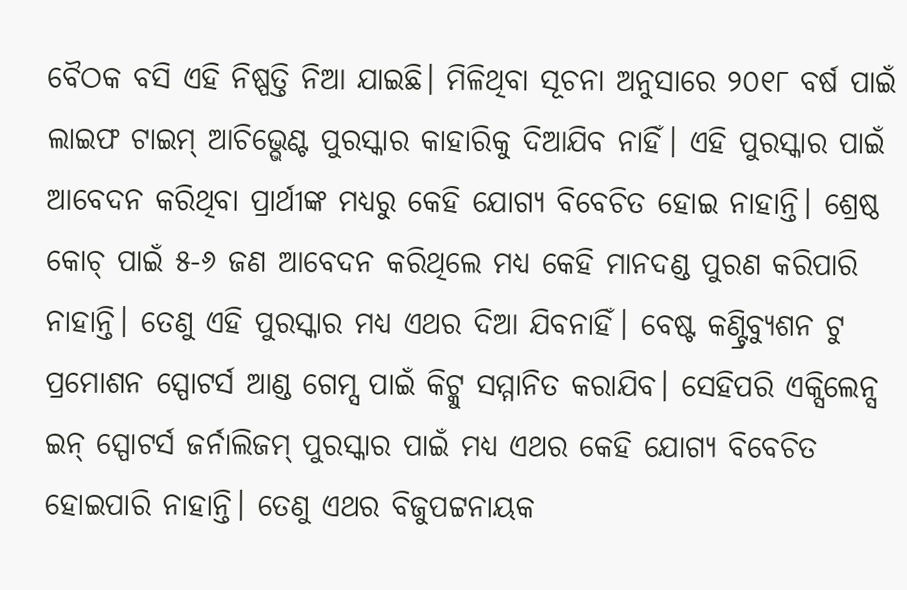ବୈଠକ ବସି ଏହି ନିଷ୍ପତ୍ତି ନିଆ ଯାଇଛି। ମିଳିଥିବା ସୂଚନା ଅନୁସାରେ ୨୦୧୮ ବର୍ଷ ପାଇଁ ଲାଇଫ ଟାଇମ୍ ଆଚିଭ୍ଭେଣ୍ଟ ପୁରସ୍କାର କାହାରିକୁ ଦିଆଯିବ ନାହିଁ। ଏହି ପୁରସ୍କାର ପାଇଁ ଆବେଦନ କରିଥିବା ପ୍ରାର୍ଥୀଙ୍କ ମଧ୍ୟରୁ କେହି ଯୋଗ୍ୟ ବିବେଚିତ ହୋଇ ନାହାନ୍ତି। ଶ୍ରେଷ୍ଠ କୋଚ୍ ପାଇଁ ୫-୬ ଜଣ ଆବେଦନ କରିଥିଲେ ମଧ୍ୟ କେହି ମାନଦଣ୍ଡ ପୁରଣ କରିପାରି ନାହାନ୍ତି। ତେଣୁ ଏହି ପୁରସ୍କାର ମଧ୍ୟ ଏଥର ଦିଆ ଯିବନାହିଁ। ବେଷ୍ଟ କଣ୍ଟ୍ରିବ୍ୟୁଶନ ଟୁ ପ୍ରମୋଶନ ସ୍ପୋଟର୍ସ ଆଣ୍ଡ ଗେମ୍ସ ପାଇଁ କିଟ୍କୁ ସମ୍ମାନିତ କରାଯିବ। ସେହିପରି ଏକ୍ସିଲେନ୍ସ ଇନ୍ ସ୍ପୋଟର୍ସ ଜର୍ନାଲିଜମ୍ ପୁରସ୍କାର ପାଇଁ ମଧ୍ୟ ଏଥର କେହି ଯୋଗ୍ୟ ବିବେଚିତ ହୋଇପାରି ନାହାନ୍ତି। ତେଣୁ ଏଥର ବିଜୁପଟ୍ଟନାୟକ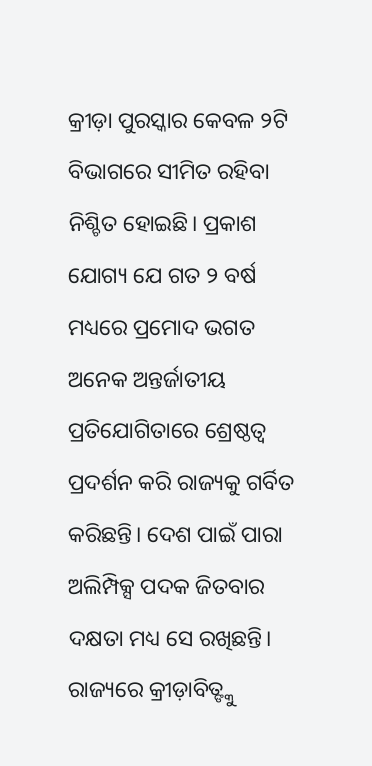କ୍ରୀଡ଼ା ପୁରସ୍କାର କେବଳ ୨ଟି ବିଭାଗରେ ସୀମିତ ରହିବା ନିଶ୍ଚିତ ହୋଇଛି। ପ୍ରକାଶ ଯୋଗ୍ୟ ଯେ ଗତ ୨ ବର୍ଷ ମଧ୍ୟରେ ପ୍ରମୋଦ ଭଗତ ଅନେକ ଅନ୍ତର୍ଜାତୀୟ ପ୍ରତିଯୋଗିତାରେ ଶ୍ରେଷ୍ଠତ୍ୱ ପ୍ରଦର୍ଶନ କରି ରାଜ୍ୟକୁ ଗର୍ବିତ କରିଛନ୍ତି। ଦେଶ ପାଇଁ ପାରା ଅଲିମ୍ପିକ୍ସ ପଦକ ଜିତବାର ଦକ୍ଷତା ମଧ୍ୟ ସେ ରଖିଛନ୍ତି। ରାଜ୍ୟରେ କ୍ରୀଡ଼ାବିତ୍ଙ୍କୁ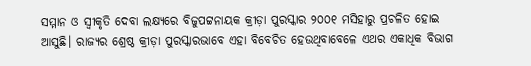ସମ୍ମାନ ଓ ସ୍ବୀକୃତି ଦେବା ଲକ୍ଷ୍ୟରେ ବିଜୁପଟ୍ଟନାୟକ କ୍ରୀଡ଼ା ପୁରସ୍କାର ୨୦୦୧ ମସିହାରୁ ପ୍ରଚଳିତ ହୋଇ ଆସୁଛି। ରାଜ୍ୟର ଶ୍ରେଷ୍ଠ କ୍ରୀଡ଼ା ପୁରସ୍କାରଭାବେ ଏହା ବିବେଚିତ ହେଉଥିବାବେଳେ ଏଥର ଏକାଧିକ ବିଭାଗ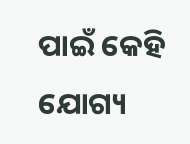ପାଇଁ କେହି ଯୋଗ୍ୟ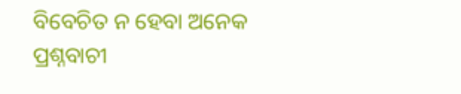ବିବେଚିତ ନ ହେବା ଅନେକ ପ୍ରଶ୍ନବାଚୀ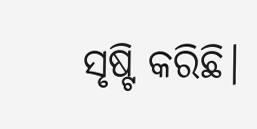ସୃଷ୍ଟି କରିଛି।